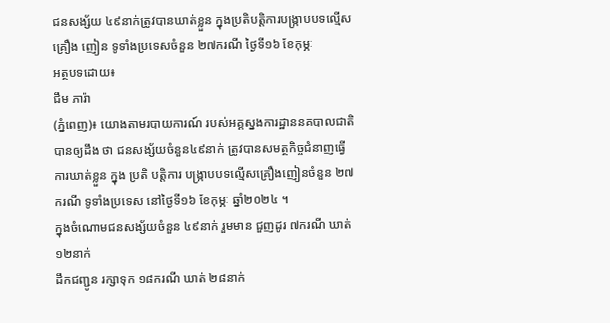ជនសង្ស័យ ៤៩នាក់ត្រូវបានឃាត់ខ្លួន ក្នុងប្រតិបត្តិការបង្ក្រាបបទល្មើស គ្រឿង ញៀន ទូទាំងប្រទេសចំនួន ២៧ករណី ថ្ងៃទី១៦ ខែកុម្ភៈ
អត្ថបទដោយ៖
ជឹម ភារ៉ា
(ភ្នំពេញ)៖ យោងតាមរបាយការណ៍ របស់អគ្គស្នងការដ្ឋាននគបាលជាតិបានឲ្យដឹង ថា ជនសង្ស័យចំនួន៤៩នាក់ ត្រូវបានសមត្ថកិច្ចជំនាញធ្វេីការឃាត់ខ្លួន ក្នុង ប្រតិ បត្តិការ បង្ក្រាបបទល្មើសគ្រឿងញៀនចំនួន ២៧ករណី ទូទាំងប្រទេស នៅថ្ងៃទី១៦ ខែកុម្ភៈ ឆ្នាំ២០២៤ ។
ក្នុងចំណោមជនសង្ស័យចំនួន ៤៩នាក់ រួមមាន ជួញដូរ ៧ករណី ឃាត់ ១២នាក់
ដឹកជញ្ជូន រក្សាទុក ១៨ករណី ឃាត់ ២៨នាក់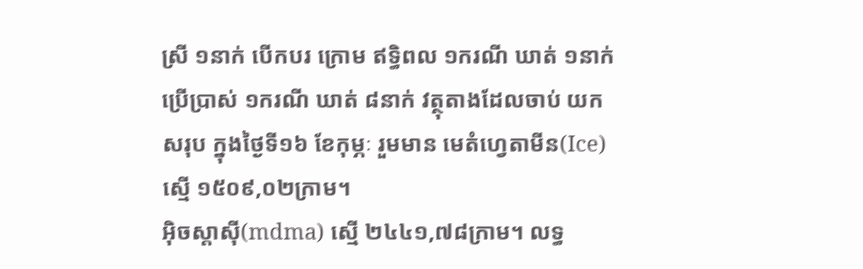ស្រី ១នាក់ បើកបរ ក្រោម ឥទ្ធិពល ១ករណី ឃាត់ ១នាក់ប្រើប្រាស់ ១ករណី ឃាត់ ៨នាក់ វត្ថុតាងដែលចាប់ យក សរុប ក្នុងថ្ងៃទី១៦ ខែកុម្ភៈ រួមមាន មេតំហ្វេតាមីន(Ice) ស្មើ ១៥០៩,០២ក្រាម។
អុិចស្តាសុី(mdma) ស្មើ ២៤៤១,៧៨ក្រាម។ លទ្ធ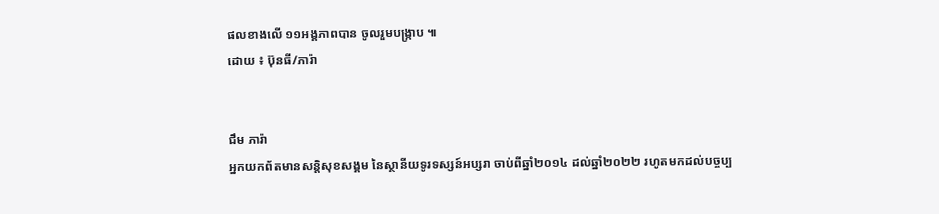ផលខាងលើ ១១អង្គភាពបាន ចូលរួមបង្ក្រាប ៕
ដោយ ៖ ប៊ុនធី/ភារ៉ា


ជឹម ភារ៉ា
អ្នកយកព័តមានសន្តិសុខសង្គម នៃស្ថានីយទូរទស្សន៍អប្សរា ចាប់ពីឆ្នាំ២០១៤ ដល់ឆ្នាំ២០២២ រហូតមកដល់បច្ចប្ប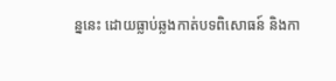ន្ននេះ ដោយធ្លាប់ឆ្លងកាត់បទពិសោធន៍ និងកា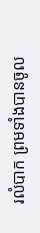រលំបាក ព្រមទាំងបានចូល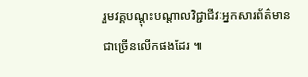រួមវគ្គបណ្ដុះបណ្ដាលវិជ្ជាជីវៈអ្នកសារព័ត៌មានជាច្រើនលើកផងដែរ ៕